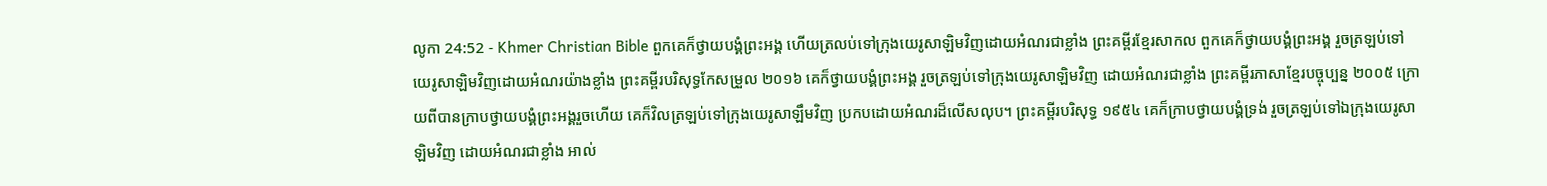លូកា 24:52 - Khmer Christian Bible ពួកគេក៏ថ្វាយបង្គំព្រះអង្គ ហើយត្រលប់ទៅក្រុងយេរូសាឡិមវិញដោយអំណរជាខ្លាំង ព្រះគម្ពីរខ្មែរសាកល ពួកគេក៏ថ្វាយបង្គំព្រះអង្គ រួចត្រឡប់ទៅយេរូសាឡិមវិញដោយអំណរយ៉ាងខ្លាំង ព្រះគម្ពីរបរិសុទ្ធកែសម្រួល ២០១៦ គេក៏ថ្វាយបង្គំព្រះអង្គ រួចត្រឡប់ទៅក្រុងយេរូសាឡិមវិញ ដោយអំណរជាខ្លាំង ព្រះគម្ពីរភាសាខ្មែរបច្ចុប្បន្ន ២០០៥ ក្រោយពីបានក្រាបថ្វាយបង្គំព្រះអង្គរួចហើយ គេក៏វិលត្រឡប់ទៅក្រុងយេរូសាឡឹមវិញ ប្រកបដោយអំណរដ៏លើសលុប។ ព្រះគម្ពីរបរិសុទ្ធ ១៩៥៤ គេក៏ក្រាបថ្វាយបង្គំទ្រង់ រួចត្រឡប់ទៅឯក្រុងយេរូសាឡិមវិញ ដោយអំណរជាខ្លាំង អាល់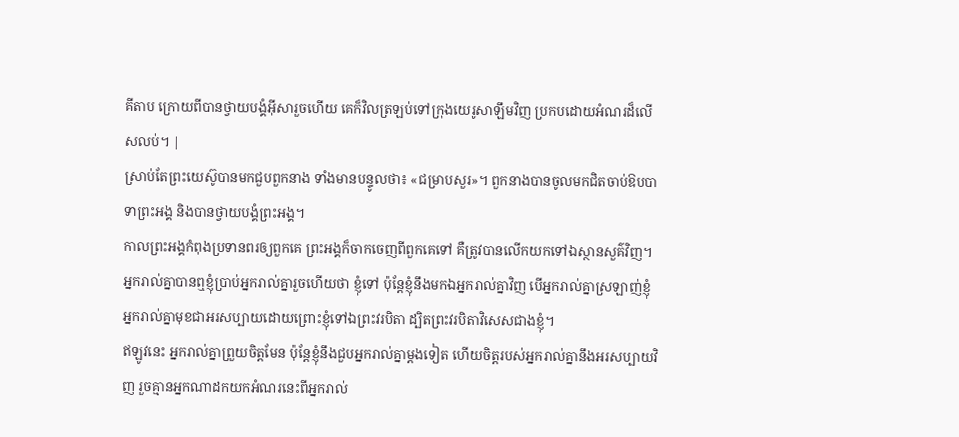គីតាប ក្រោយពីបានថ្វាយបង្គំអ៊ីសារួចហើយ គេក៏វិលត្រឡប់ទៅក្រុងយេរូសាឡឹមវិញ ប្រកបដោយអំណរដ៏លើសលប់។ |
ស្រាប់តែព្រះយេស៊ូបានមកជួបពួកនាង ទាំងមានបន្ទូលថា៖ «ជម្រាបសួរ»។ ពួកនាងបានចូលមកជិតចាប់ឱបបាទាព្រះអង្គ និងបានថ្វាយបង្គំព្រះអង្គ។
កាលព្រះអង្គកំពុងប្រទានពរឲ្យពួកគេ ព្រះអង្គក៏ចាកចេញពីពួកគេទៅ គឺត្រូវបានលើកយកទៅឯស្ថានសួគ៌វិញ។
អ្នករាល់គ្នាបានឮខ្ញុំប្រាប់អ្នករាល់គ្នារួចហើយថា ខ្ញុំទៅ ប៉ុន្ដែខ្ញុំនឹងមកឯអ្នករាល់គ្នាវិញ បើអ្នករាល់គ្នាស្រឡាញ់ខ្ញុំ អ្នករាល់គ្នាមុខជាអរសប្បាយដោយព្រោះខ្ញុំទៅឯព្រះវរបិតា ដ្បិតព្រះវរបិតាវិសេសជាងខ្ញុំ។
ឥឡូវនេះ អ្នករាល់គ្នាព្រួយចិត្ដមែន ប៉ុន្ដែខ្ញុំនឹងជួបអ្នករាល់គ្នាម្តងទៀត ហើយចិត្តរបស់អ្នករាល់គ្នានឹងអរសប្បាយវិញ រួចគ្មានអ្នកណាដកយកអំណរនេះពីអ្នករាល់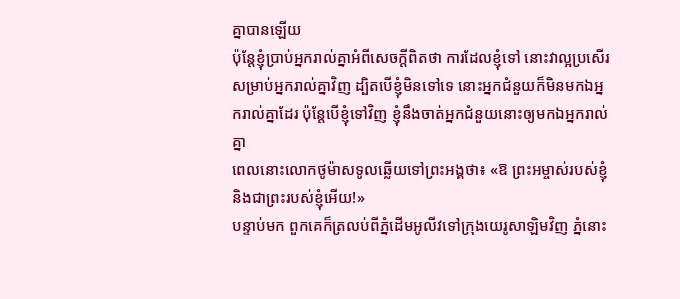គ្នាបានឡើយ
ប៉ុន្ដែខ្ញុំប្រាប់អ្នករាល់គ្នាអំពីសេចក្ដីពិតថា ការដែលខ្ញុំទៅ នោះវាល្អប្រសើរសម្រាប់អ្នករាល់គ្នាវិញ ដ្បិតបើខ្ញុំមិនទៅទេ នោះអ្នកជំនួយក៏មិនមកឯអ្នករាល់គ្នាដែរ ប៉ុន្ដែបើខ្ញុំទៅវិញ ខ្ញុំនឹងចាត់អ្នកជំនួយនោះឲ្យមកឯអ្នករាល់គ្នា
ពេលនោះលោកថូម៉ាសទូលឆ្លើយទៅព្រះអង្គថា៖ «ឱ ព្រះអម្ចាស់របស់ខ្ញុំ និងជាព្រះរបស់ខ្ញុំអើយ!»
បន្ទាប់មក ពួកគេក៏ត្រលប់ពីភ្នំដើមអូលីវទៅក្រុងយេរូសាឡិមវិញ ភ្នំនោះ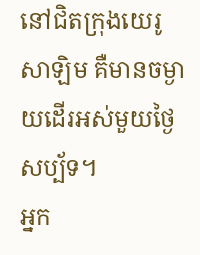នៅជិតក្រុងយេរូសាឡិម គឺមានចម្ងាយដើរអស់មួយថ្ងៃសប្ប័ទ។
អ្នក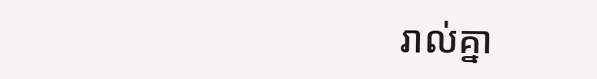រាល់គ្នា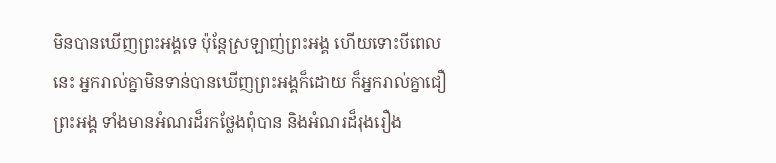មិនបានឃើញព្រះអង្គទេ ប៉ុន្ដែស្រឡាញ់ព្រះអង្គ ហើយទោះបីពេលនេះ អ្នករាល់គ្នាមិនទាន់បានឃើញព្រះអង្គក៏ដោយ ក៏អ្នករាល់គ្នាជឿព្រះអង្គ ទាំងមានអំណរដ៏រកថ្លែងពុំបាន និងអំណរដ៏រុងរឿង